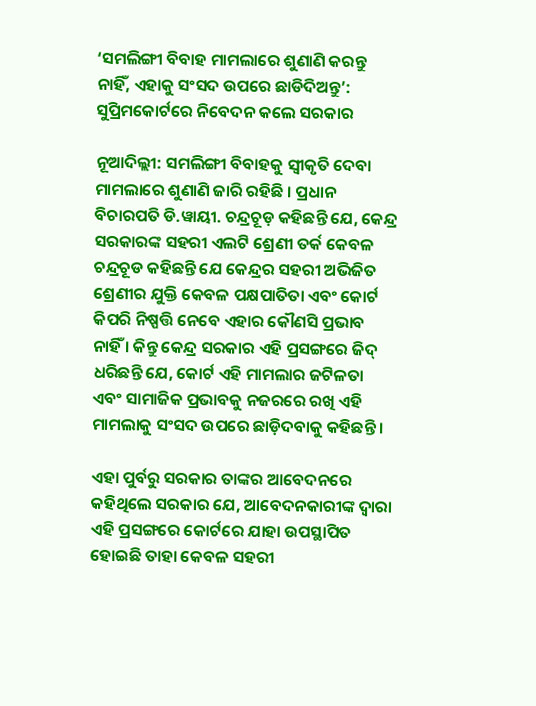‘ସମଲିଙ୍ଗୀ ବିବାହ ମାମଲାରେ ଶୁଣାଣି କରନ୍ତୁ ନାହିଁ, ଏହାକୁ ସଂସଦ ଉପରେ ଛାଡିଦିଅନ୍ତୁ’: ସୁପ୍ରିମକୋର୍ଟରେ ନିବେଦନ କଲେ ସରକାର

ନୂଆଦିଲ୍ଲୀ: ସମଲିଙ୍ଗୀ ବିବାହକୁ ସ୍ୱୀକୃତି ଦେବା ମାମଲାରେ ଶୁଣାଣି ଜାରି ରହିଛି । ପ୍ରଧାନ ବିଚାରପତି ଡି.ୱାୟୀ. ଚନ୍ଦ୍ରଚୂଡ଼ କହିଛନ୍ତି ଯେ, କେନ୍ଦ୍ର ସରକାରଙ୍କ ସହରୀ ଏଲଟି ଶ୍ରେଣୀ ତର୍କ କେବଳ ଚନ୍ଦ୍ରଚୂଡ କହିଛନ୍ତି ଯେ କେନ୍ଦ୍ରର ସହରୀ ଅଭିଜିତ ଶ୍ରେଣୀର ଯୁକ୍ତି କେବଳ ପକ୍ଷପାତିତା ଏବଂ କୋର୍ଟ କିପରି ନିଷ୍ପତ୍ତି ନେବେ ଏହାର କୌଣସି ପ୍ରଭାବ ନାହିଁ । କିନ୍ତୁ କେନ୍ଦ୍ର ସରକାର ଏହି ପ୍ରସଙ୍ଗରେ ଜିଦ୍ ଧରିଛନ୍ତି ଯେ, କୋର୍ଟ ଏହି ମାମଲାର ଜଟିଳତା ଏବଂ ସାମାଜିକ ପ୍ରଭାବକୁ ନଜରରେ ରଖି ଏହି ମାମଲାକୁ ସଂସଦ ଉପରେ ଛାଡ଼ିଦବାକୁ କହିଛନ୍ତି ।

ଏହା ପୁର୍ବରୁ ସରକାର ତାଙ୍କର ଆବେଦନରେ କହିଥିଲେ ସରକାର ଯେ, ଆବେଦନକାରୀଙ୍କ ଦ୍ୱାରା ଏହି ପ୍ରସଙ୍ଗରେ କୋର୍ଟରେ ଯାହା ଉପସ୍ଥାପିତ ହୋଇଛି ତାହା କେବଳ ସହରୀ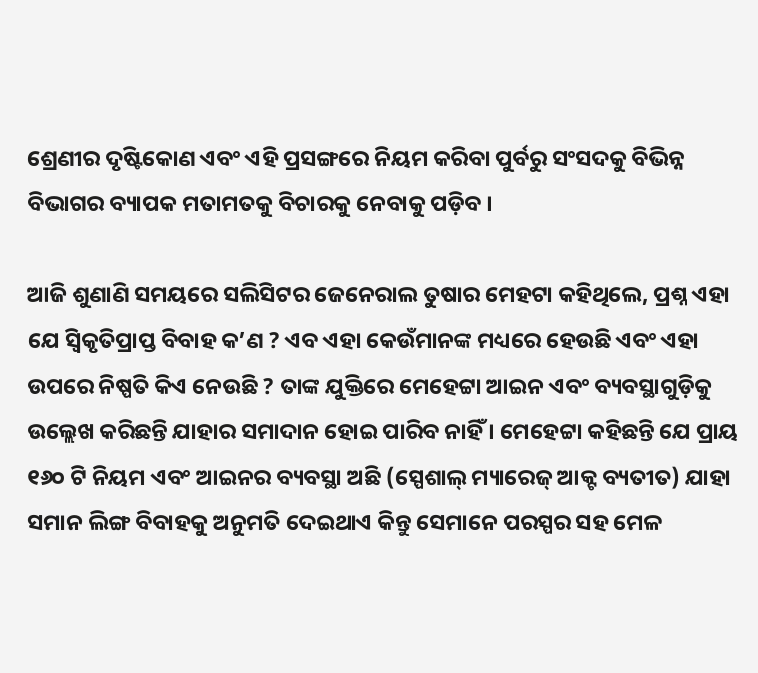ଶ୍ରେଣୀର ଦୃଷ୍ଟିକୋଣ ଏବଂ ଏହି ପ୍ରସଙ୍ଗରେ ନିୟମ କରିବା ପୁର୍ବରୁ ସଂସଦକୁ ବିଭିନ୍ନ ବିଭାଗର ବ୍ୟାପକ ମତାମତକୁ ବିଚାରକୁ ନେବାକୁ ପଡ଼ିବ ।

ଆଜି ଶୁଣାଣି ସମୟରେ ସଲିସିଟର ଜେନେରାଲ ତୁଷାର ମେହଟା କହିଥିଲେ, ପ୍ରଶ୍ନ ଏହା ଯେ ସ୍ୱିକୃତିପ୍ରାପ୍ତ ବିବାହ କ’ଣ ? ଏବ ଏହା କେଉଁମାନଙ୍କ ମଧ୍ୟରେ ହେଉଛି ଏବଂ ଏହା ଉପରେ ନିଷ୍ପତି କିଏ ନେଉଛି ? ତାଙ୍କ ଯୁକ୍ତିରେ ମେହେଟ୍ଟା ଆଇନ ଏବଂ ବ୍ୟବସ୍ଥାଗୁଡ଼ିକୁ ଉଲ୍ଲେଖ କରିଛନ୍ତି ଯାହାର ସମାଦାନ ହୋଇ ପାରିବ ନାହିଁ । ମେହେଟ୍ଟା କହିଛନ୍ତି ଯେ ପ୍ରାୟ ୧୬୦ ଟି ନିୟମ ଏବଂ ଆଇନର ବ୍ୟବସ୍ଥା ଅଛି (ସ୍ପେଶାଲ୍ ମ୍ୟାରେଜ୍ ଆକ୍ଟ ବ୍ୟତୀତ) ଯାହା ସମାନ ଲିଙ୍ଗ ବିବାହକୁ ଅନୁମତି ଦେଇଥାଏ କିନ୍ତୁ ସେମାନେ ପରସ୍ପର ସହ ମେଳ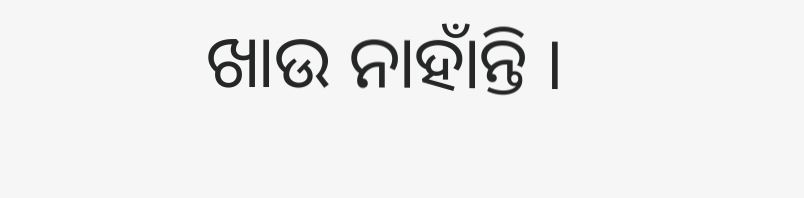ଖାଉ ନାହାଁନ୍ତି ।